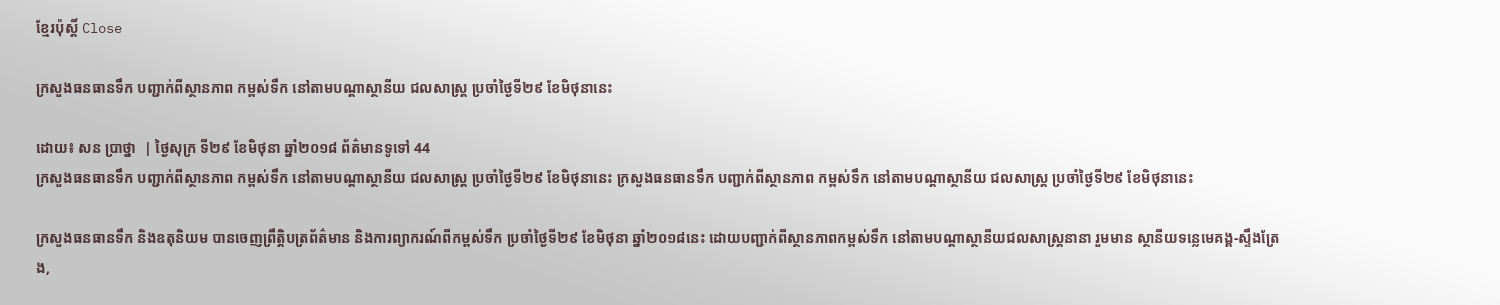ខ្មែរប៉ុស្ដិ៍ Close

ក្រសួងធនធានទឹក បញ្ជាក់ពីស្ថានភាព កម្ពស់ទឹក នៅតាមបណ្តាស្ថានីយ ជលសាស្ត្រ ប្រចាំថ្ងៃទី២៩ ខែមិថុនានេះ

ដោយ៖ សន ប្រាថ្នា  | ថ្ងៃសុក្រ ទី២៩ ខែមិថុនា ឆ្នាំ២០១៨ ព័ត៌មានទូទៅ 44
ក្រសួងធនធានទឹក បញ្ជាក់ពីស្ថានភាព កម្ពស់ទឹក នៅតាមបណ្តាស្ថានីយ ជលសាស្ត្រ ប្រចាំថ្ងៃទី២៩ ខែមិថុនានេះ ក្រសួងធនធានទឹក បញ្ជាក់ពីស្ថានភាព កម្ពស់ទឹក នៅតាមបណ្តាស្ថានីយ ជលសាស្ត្រ ប្រចាំថ្ងៃទី២៩ ខែមិថុនានេះ

ក្រសួងធនធានទឹក និងឧតុនិយម បានចេញព្រឹត្តិបត្រព័ត៌មាន និងការព្យាករណ៍ពីកម្ពស់ទឹក ប្រចាំថ្ងៃទី២៩ ខែមិថុនា ឆ្នាំ២០១៨នេះ ដោយបញ្ជាក់ពីស្ថានភាពកម្ពស់ទឹក នៅតាមបណ្តាស្ថានីយជលសាស្ត្រនានា រួមមាន ស្ថានីយទន្លេមេគង្គ-ស្ទឹងត្រែង,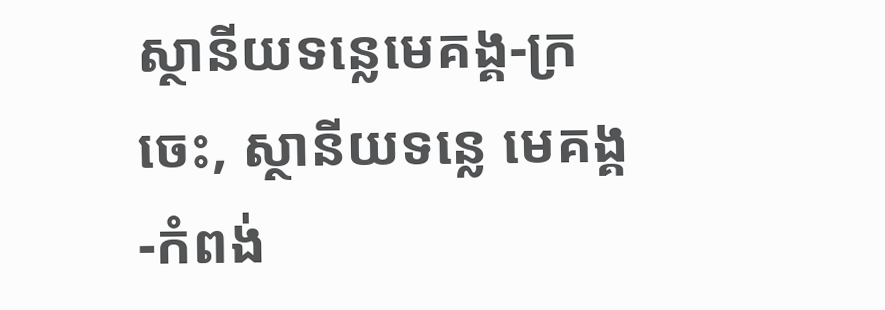ស្ថានីយទន្លេមេគង្គ-ក្រចេះ, ស្ថានីយទន្លេ មេគង្គ-កំពង់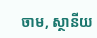ចាម, ស្ថានីយ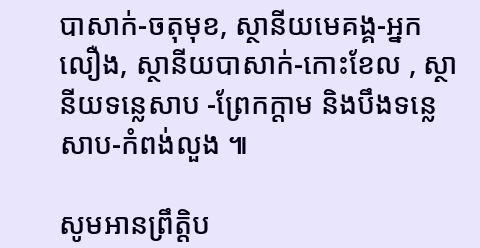បាសាក់-ចតុមុខ, ស្ថានីយមេគង្គ-អ្នកលឿង, ស្ថានីយបាសាក់-កោះខែល , ស្ថានីយទន្លេសាប -ព្រែកក្តាម និងបឹងទន្លេសាប-កំពង់លួង ៕

សូមអានព្រឹត្តិប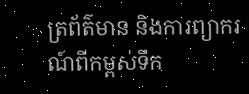ត្រព័ត៌មាន និងការព្យាករណ៍ពីកម្ពស់ទឹក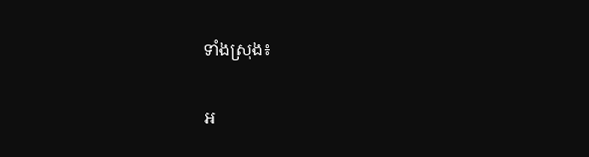ទាំងស្រុង៖

អ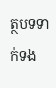ត្ថបទទាក់ទង